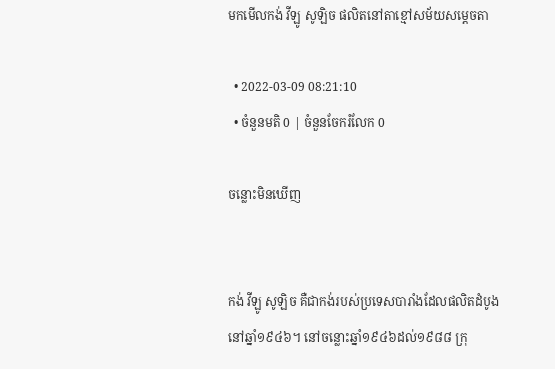មកមើលកង់ វីឡូ សូឡិច ផលិតនៅតាខ្មៅសម័យសម្តេចតា

  • 2022-03-09 08:21:10
  • ចំនួនមតិ 0 | ចំនួនចែករំលែក 0

ចន្លោះមិនឃើញ


កង់ វីឡូ សូឡិច គឺជាកង់របស់ប្រទេសបារាំងដែលផលិតដំបូងនៅឆ្នាំ១៩៤៦។ នៅចន្លោះឆ្នាំ១៩៤៦ដល់១៩៨៨ ក្រុ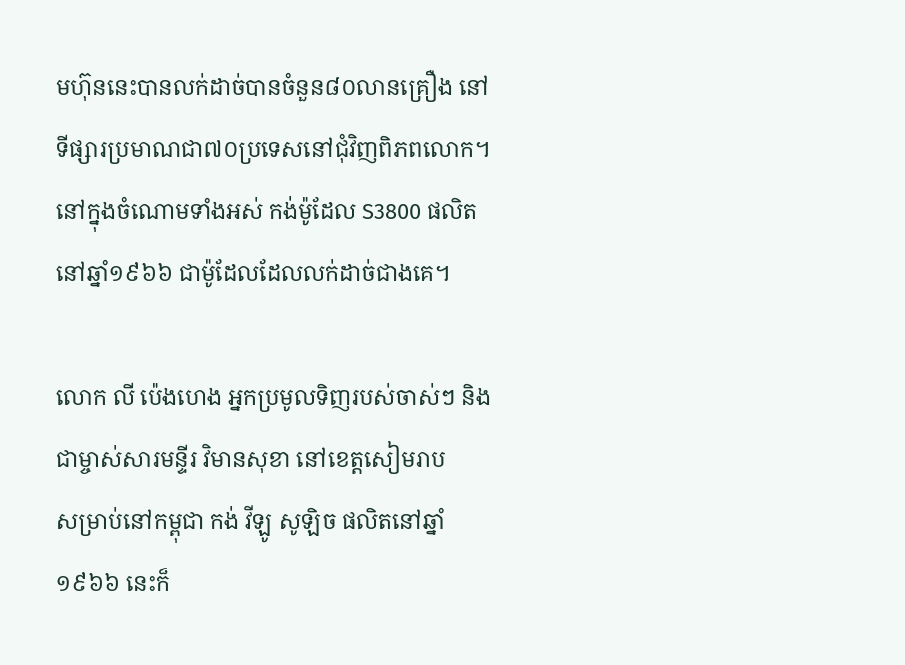មហ៊ុននេះបានលក់ដាច់បានចំនួន៨០លានគ្រឿង នៅទីផ្សារប្រមាណជា៧០ប្រទេសនៅជុំវិញពិភពលោក។ នៅក្នុងចំណោមទាំងអស់ កង់ម៉ូដែល S3800 ផលិតនៅឆ្នាំ១៩៦៦ ជាម៉ូដែលដែលលក់ដាច់ជាងគេ។

លោក លី ប៉េងហេង អ្នកប្រមូលទិញរបស់ចាស់ៗ និងជាម្ចាស់សារមន្ទីរ វិមានសុខា នៅខេត្តសៀមរាប
សម្រាប់នៅកម្ពុជា កង់ វីឡូ សូឡិច ផលិតនៅឆ្នាំ១៩៦៦ នេះក៏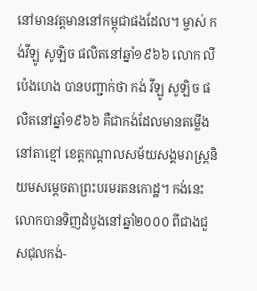នៅមានវត្តមាននៅកម្ពុជាផងដែល។ ម្ចាស់ កង់វីឡូ សូឡិច ផលិតនៅឆ្នាំ១៩៦៦ លោក លី ប៉េងហេង បានបញ្ជាក់ថា កង់ វីឡូ សូឡិច ផលិតនៅឆ្នាំ១៩៦៦ គឺជាកង់ដែលមានតម្លើងនៅតាខ្មៅ ខេត្តកណ្តាលសម័យសង្គមរាស្ត្រនិយមសម្តេចតាព្រះបរមរតនកោដ្ឋ។ កង់នេះលោកបានទិញដំបូងនៅឆ្នាំ២០០០ ពីជាងជួសជុលកង់-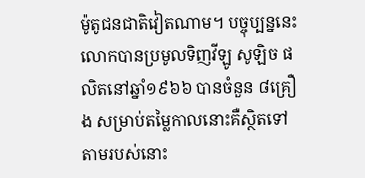ម៉ូតូជនជាតិវៀតណាម។ បច្ចុប្បន្ននេះលោកបានប្រមូលទិញវីឡូ សូឡិច ផលិតនៅឆ្នាំ១៩៦៦ បានចំនួន ៨គ្រឿង សម្រាប់តម្លៃកាលនោះគឺស្ថិតទៅតាមរបស់នោះ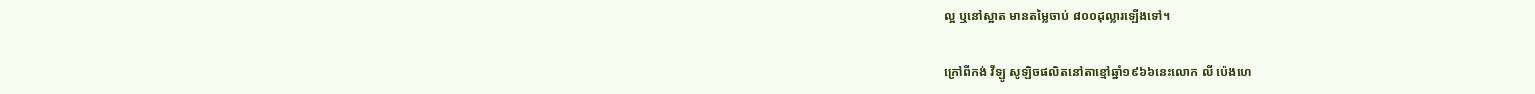ល្អ ឬនៅស្អាត មានតម្លៃចាប់ ៨០០ដុល្លារឡើងទៅ។

ក្រៅពីកង់ វីឡូ សូឡិចផលិតនៅតាខ្មៅឆ្នាំ១៩៦៦នេះលោក លី ប៉េងហេ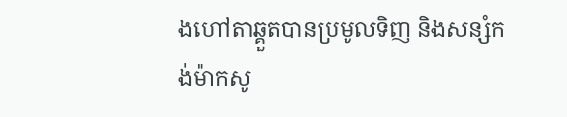ងហៅតាឆ្គួតបានប្រមូលទិញ និងសន្សំកង់ម៉ាកសូ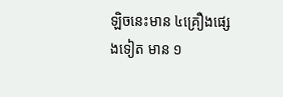ឡិចនេះមាន ៤គ្រឿងផ្សេងទៀត មាន ១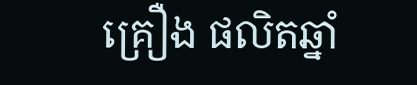គ្រឿង ផលិតឆ្នាំ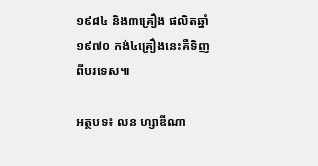១៩៨៤ និង៣គ្រឿង ផលិតឆ្នាំ១៩៧០ កង់៤គ្រឿងនេះគឺទិញពីបរទេស៕

អត្ថបទ៖ លន ហ្សាឌីណា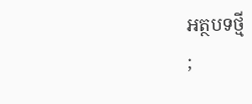អត្ថបទថ្មី
;